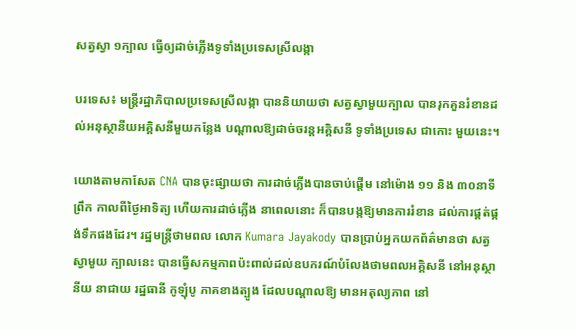សត្វស្វា ១ក្បាល ធ្វើឲ្យដាច់ភ្លើងទូទាំងប្រទេសស្រីលង្កា

បរទេស៖ មន្ត្រីរដ្ឋាភិបាលប្រទេសស្រីលង្កា បាននិយាយថា សត្វស្វាមួយក្បាល បានរុកគួនរំខានដល់អនុស្ថានីយអគ្គិសនីមួយកន្លែង បណ្តាលឱ្យដាច់ចរន្តអគ្គិសនី ទូទាំងប្រទេស ជាកោះ មួយនេះ។

យោងតាមកាសែត CNA បានចុះផ្សាយថា ការដាច់ភ្លើងបានចាប់ផ្តើម នៅម៉ោង ១១ និង ៣០នាទីព្រឹក កាលពីថ្ងៃអាទិត្យ ហើយការដាច់ភ្លើង នាពេលនោះ ក៏បានបង្កឱ្យមានការរំខាន ដល់ការផ្គត់ផ្គង់ទឹកផងដែរ។ រដ្ឋមន្ត្រីថាមពល លោក Kumara Jayakody បានប្រាប់អ្នកយកព័ត៌មានថា សត្វស្វាមួយ ក្បាលនេះ បានធ្វើសកម្មភាពប៉ះពាល់ដល់ឧបករណ៍បំលែងថាមពលអគ្គិសនី នៅអនុស្ថានីយ នាជាយ រដ្ឋធានី កូឡុំបូ ភាគខាងត្បូង ដែលបណ្តាលឱ្យ មានអតុល្យភាព នៅ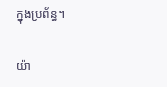ក្នុងប្រព័ន្ធ។

យ៉ា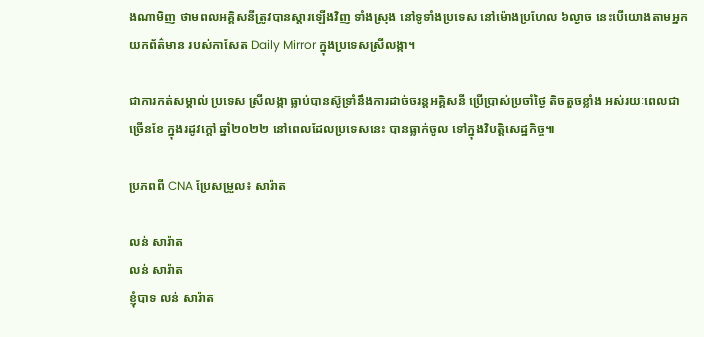ងណាមិញ ថាមពលអគ្គិសនីត្រូវបានស្តារឡើងវិញ ទាំងស្រុង នៅទូទាំងប្រទេស នៅម៉ោងប្រហែល ៦ល្ងាច នេះបើយោងតាមអ្នកយកព័ត៌មាន របស់កាសែត Daily Mirror ក្នុងប្រទេសស្រីលង្កា។

ជាការកត់សម្គាល់ ប្រទេស ស្រីលង្កា ធ្លាប់បានស៊ូទ្រាំនឹងការដាច់ចរន្តអគ្គិសនី ប្រើប្រាស់ប្រចាំថ្ងៃ តិចតួចខ្លាំង អស់រយៈពេលជាច្រើនខែ ក្នុងរដូវក្តៅ ឆ្នាំ២០២២ នៅពេលដែលប្រទេសនេះ បានធ្លាក់ចូល ទៅក្នុងវិបត្តិសេដ្ឋកិច្ច៕

ប្រភពពី CNA ប្រែសម្រួល៖ សារ៉ាត

លន់ សារ៉ាត
លន់ សារ៉ាត
ខ្ញុំបាទ លន់ សារ៉ាត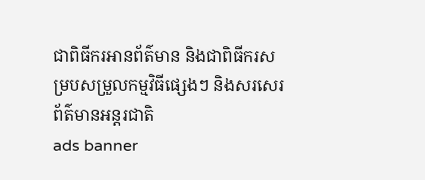ជាពិធីករអានព័ត៌មាន និងជាពិធីករសម្របសម្រួលកម្មវិធីផ្សេងៗ និងសរសេរព័ត៌មានអន្តរជាតិ
ads banner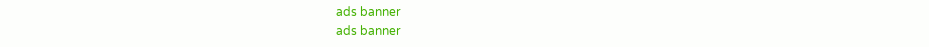ads banner
ads banner